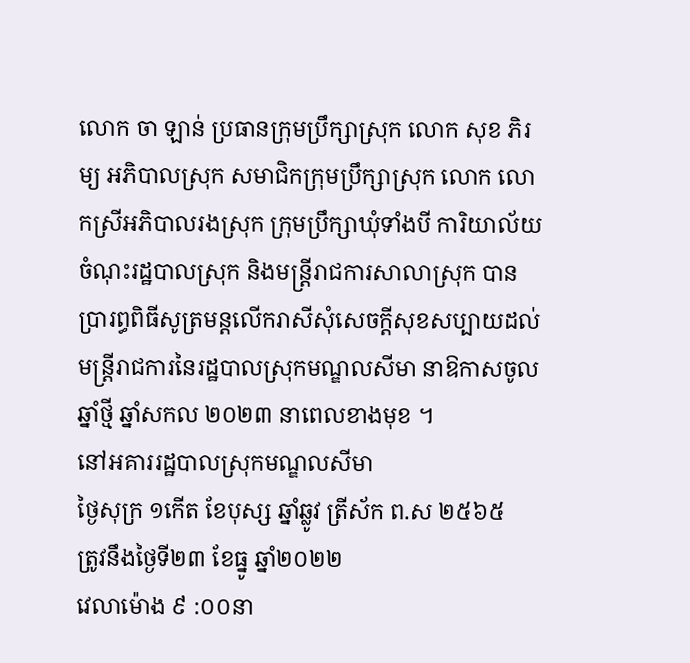លោក ចា ឡាន់ ប្រធានក្រុមប្រឹក្សាស្រុក លោក សុខ ភិរម្យ អភិបាលស្រុក សមាជិកក្រុមប្រឹក្សាស្រុក លោក លោកស្រីអភិបាលរងស្រុក ក្រុមប្រឹក្សាឃុំទាំងបី ការិយាល័យចំណុះរដ្ឋបាលស្រុក និងមន្រ្តីរាជការសាលាស្រុក បានប្រារព្ធពិធីសូត្រមន្ដលើករាសីសុំសេចក្ដីសុខសប្បាយដល់មន្រ្តីរាជការនៃរដ្ឋបាលស្រុកមណ្ឌលសីមា នាឱកាសចូលឆ្នាំថ្មី ឆ្នាំសកល ២០២៣ នាពេលខាងមុខ ។
នៅអគាររដ្ឋបាលស្រុកមណ្ឌលសីមា
ថ្ងៃសុក្រ ១កើត ខែបុស្ស ឆ្នាំឆ្លូវ ត្រីស័ក ព.ស ២៥៦៥
ត្រូវនឹងថ្ងៃទី២៣ ខែធ្នូ ឆ្នាំ២០២២
វេលាម៉ោង ៩ :០០នា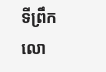ទីព្រឹក
លោ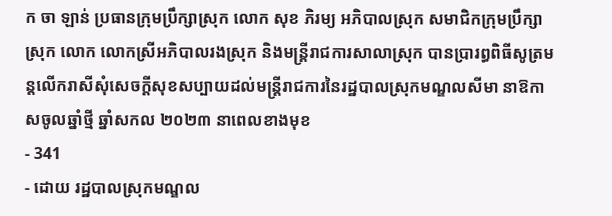ក ចា ឡាន់ ប្រធានក្រុមប្រឹក្សាស្រុក លោក សុខ ភិរម្យ អភិបាលស្រុក សមាជិកក្រុមប្រឹក្សាស្រុក លោក លោកស្រីអភិបាលរងស្រុក និងមន្រ្តីរាជការសាលាស្រុក បានប្រារព្ធពិធីសូត្រមន្ដលើករាសីសុំសេចក្ដីសុខសប្បាយដល់មន្រ្តីរាជការនៃរដ្ឋបាលស្រុកមណ្ឌលសីមា នាឱកាសចូលឆ្នាំថ្មី ឆ្នាំសកល ២០២៣ នាពេលខាងមុខ
- 341
- ដោយ រដ្ឋបាលស្រុកមណ្ឌល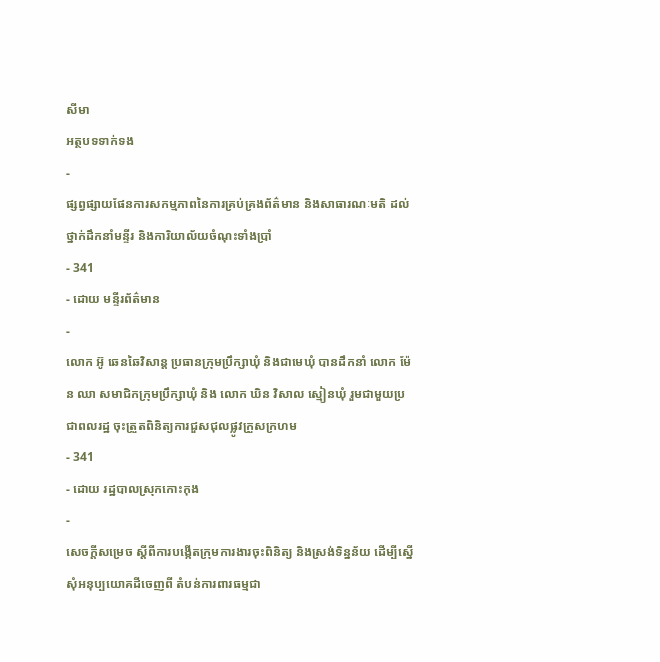សីមា
អត្ថបទទាក់ទង
-
ផ្សព្វផ្សាយផែនការសកម្មភាពនៃការគ្រប់គ្រងព័ត៌មាន និងសាធារណៈមតិ ដល់ថ្នាក់ដឹកនាំមន្ទីរ និងការិយាល័យចំណុះទាំងប្រាំ
- 341
- ដោយ មន្ទីរព័ត៌មាន
-
លោក អ៊ូ ឆេនឆៃវិសាន្ដ ប្រធានក្រុមប្រឹក្សាឃុំ និងជាមេឃុំ បានដឹកនាំ លោក ម៉ែន ឈា សមាជិកក្រុមប្រឹក្សាឃុំ និង លោក ឃិន វិសាល ស្មៀនឃុំ រួមជាមួយប្រជាពលរដ្ឋ ចុះត្រួតពិនិត្យការជួសជុលផ្លូវក្រួសក្រហម
- 341
- ដោយ រដ្ឋបាលស្រុកកោះកុង
-
សេចក្តីសម្រេច ស្តីពីការបង្កើតក្រុមការងារចុះពិនិត្យ និងស្រង់ទិន្នន័យ ដើម្បីស្នើសុំអនុប្បយោគដីចេញពី តំបន់ការពារធម្មជា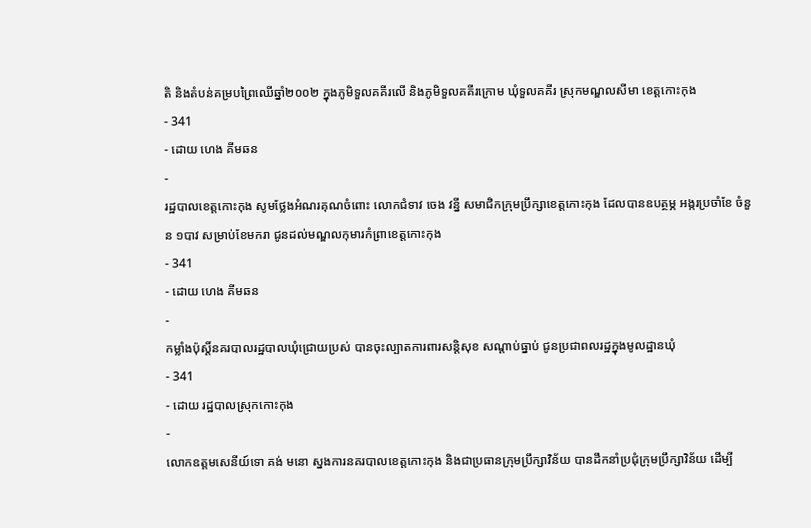តិ និងតំបន់គម្របព្រៃឈើឆ្នាំ២០០២ ក្នុងភូមិទួលគគីរលើ និងភូមិទួលគគីរក្រោម ឃុំទួលគគីរ ស្រុកមណ្ឌលសីមា ខេត្តកោះកុង
- 341
- ដោយ ហេង គីមឆន
-
រដ្ឋបាលខេត្តកោះកុង សូមថ្លែងអំណរគុណចំពោះ លោកជំទាវ ចេង វន្នី សមាជិកក្រុមប្រឹក្សាខេត្តកោះកុង ដែលបានឧបត្ថម្ភ អង្ករប្រចាំខែ ចំនួន ១បាវ សម្រាប់ខែមករា ជូនដល់មណ្ឌលកុមារកំព្រាខេត្តកោះកុង
- 341
- ដោយ ហេង គីមឆន
-
កម្លាំងប៉ុស្តិ៍នគរបាលរដ្ឋបាលឃុំជ្រោយប្រស់ បានចុះល្បាតការពារសន្តិសុខ សណ្តាប់ធ្នាប់ ជូនប្រជាពលរដ្ឋក្នុងមូលដ្ឋានឃុំ
- 341
- ដោយ រដ្ឋបាលស្រុកកោះកុង
-
លោកឧត្តមសេនីយ៍ទោ គង់ មនោ ស្នងការនគរបាលខេត្តកោះកុង និងជាប្រធានក្រុមប្រឹក្សាវិន័យ បានដឹកនាំប្រជុំក្រុមប្រឹក្សាវិន័យ ដើម្បី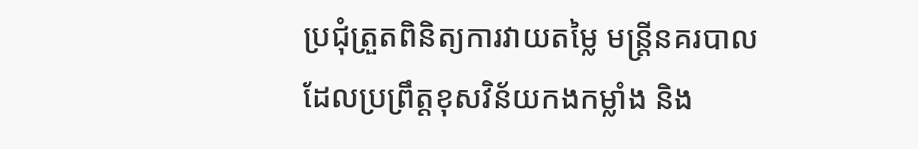ប្រជុំត្រួតពិនិត្យការវាយតម្លៃ មន្ត្រីនគរបាល ដែលប្រព្រឹត្តខុសវិន័យកងកម្លាំង និង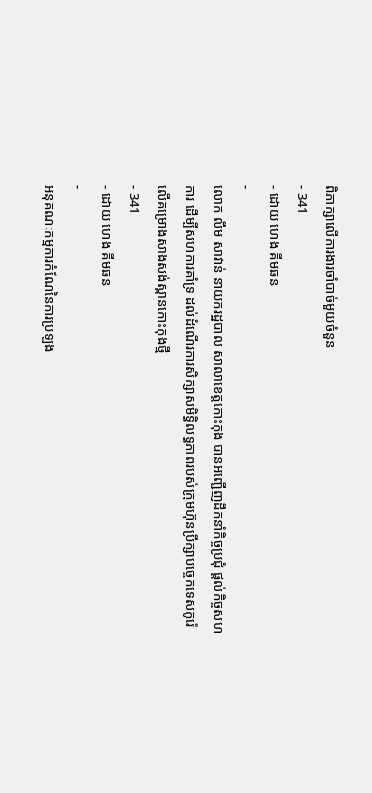ពិភាក្សាលើការងារចាំបាច់មួយចំនួន
- 341
- ដោយ ហេង គីមឆន
-
លោក លឹម សាវាន់ នាយករដ្ឋបាល សាលាខេត្តកោះកុង បានអញ្ជើញដឹកនាំកិច្ចប្រជុំ ផ្តល់កិច្ចសហការ ដើម្បីសហការគាំទ្រ ដល់ដំណើរការសិក្សាសមិទ្ធិលទ្ធភាពរបស់ក្រុមហ៊ុនប្រឹក្សាបច្ចេកទេសកូរ៉េ លើគម្រោងសាងសង់ស្ពានកោះកុងថ្មី
- 341
- ដោយ ហេង គីមឆន
-
អនុគណៈកម្មការកំណែនៃការប្រឡង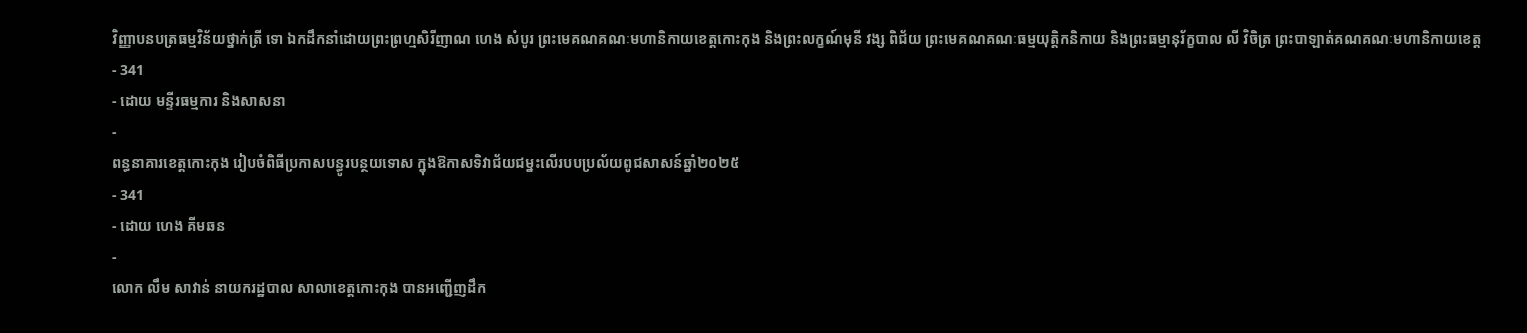វិញ្ញាបនបត្រធម្មវិន័យថ្នាក់ត្រី ទោ ឯកដឹកនាំដោយព្រះព្រហ្មសិរីញាណ ហេង សំបូរ ព្រះមេគណគណៈមហានិកាយខេត្តកោះកុង និងព្រះលក្ខណ៍មុនី វង្ស ពិជ័យ ព្រះមេគណគណៈធម្មយុត្តិកនិកាយ និងព្រះធម្មានុរ័ក្ខបាល លី វិចិត្រ ព្រះបាឡាត់គណគណៈមហានិកាយខេត្ត
- 341
- ដោយ មន្ទីរធម្មការ និងសាសនា
-
ពន្ធនាគារខេត្តកោះកុង រៀបចំពិធីប្រកាសបន្ធូរបន្ថយទោស ក្នុងឱកាសទិវាជ័យជម្នះលើរបបប្រល័យពូជសាសន៍ឆ្នាំ២០២៥
- 341
- ដោយ ហេង គីមឆន
-
លោក លឹម សាវាន់ នាយករដ្ឋបាល សាលាខេត្តកោះកុង បានអញ្ជើញដឹក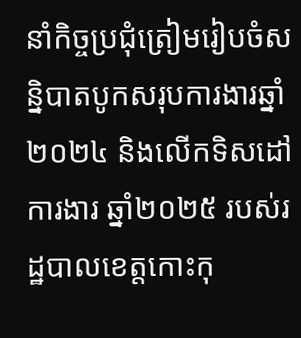នាំកិច្ចប្រជុំត្រៀមរៀបចំសន្និបាតបូកសរុបការងារឆ្នាំ២០២៤ និងលើកទិសដៅការងារ ឆ្នាំ២០២៥ របស់រដ្ឋបាលខេត្តកោះកុ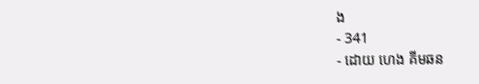ង
- 341
- ដោយ ហេង គីមឆន